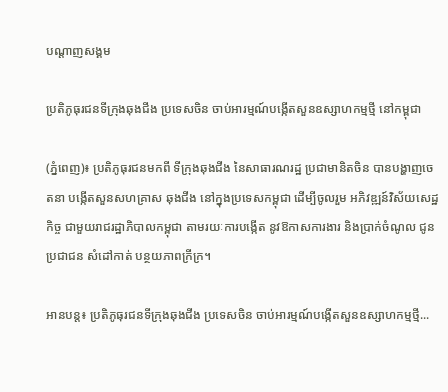បណ្តាញសង្គម

ប្រតិភូធុរជនទីក្រុងឆុងជីង ប្រទេសចិន ចាប់អារម្មណ៍បង្កើតសួនឧស្សាហកម្មថ្មី នៅកម្ពុជា

(ភ្នំពេញ)៖ ប្រតិភូធុរជនមកពី ទីក្រុងឆុងជីង នៃសាធារណរដ្ឋ ប្រជាមានិតចិន បានបង្ហាញចេតនា បង្កើតសួនសហគ្រាស ឆុងជីង នៅក្នុងប្រទេសកម្ពុជា ដើម្បីចូលរួម អភិវឌ្ឍន៍វិស័យសេដ្ឋកិច្ច ជាមួយរាជរដ្ឋាភិបាលកម្ពុជា តាមរយៈការបង្កើត នូវឱកាសការងារ និងប្រាក់ចំណូល ជូនប្រជាជន សំដៅកាត់ បន្ថយភាពក្រីក្រ។

អានបន្ត៖ ប្រតិភូធុរជនទីក្រុងឆុងជីង ប្រទេសចិន ចាប់អារម្មណ៍បង្កើតសួនឧស្សាហកម្មថ្មី...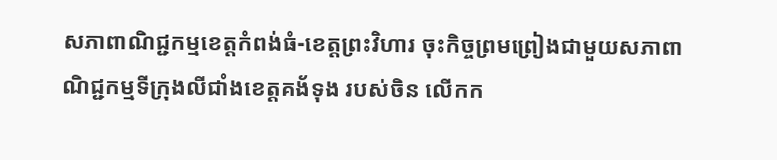សភាពាណិជ្ជកម្មខេត្តកំពង់ធំ-ខេត្តព្រះវិហារ ចុះកិច្ចព្រមព្រៀងជាមួយសភាពាណិជ្ជកម្មទីក្រុងលីជាំងខេត្តគង័ទុង របស់ចិន លើកក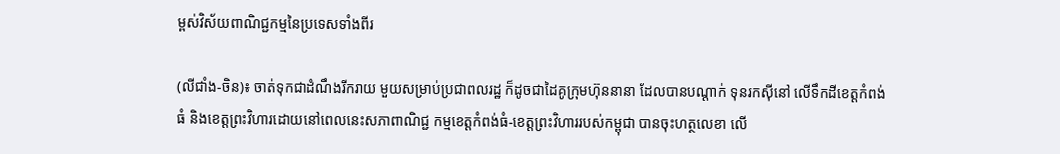ម្ពស់វិស័យពាណិជ្ជកម្មនៃប្រទេសទាំងពីរ

(លីជាំង-ចិន)៖ ចាត់ទុកជាដំណឹងរីករាយ មួយសម្រាប់ប្រជាពលរដ្ឋ ក៏ដូចជាដៃគូក្រុមហ៊ុននានា ដែលបានបណ្តាក់ ទុនរកស៊ីនៅ លើទឹកដីខេត្តកំពង់ធំ និងខេត្តព្រះវិហារដោយនៅពេលនេះសភាពាណិជ្ជ កម្មខេត្តកំពង់ធំ-ខេត្តព្រះវិហាររបស់កម្ពុជា បានចុះហត្ថលេខា លើ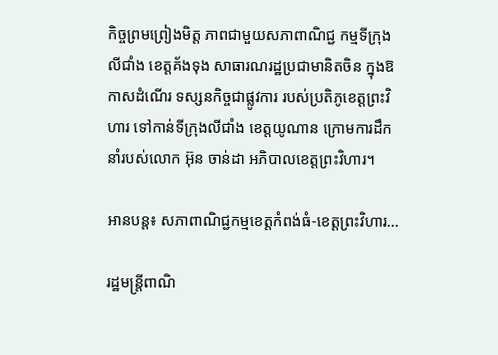កិច្ចព្រមព្រៀងមិត្ត ភាពជាមួយសភាពាណិជ្ជ កម្មទីក្រុងលីជាំង ខេត្តគ័ងទុង សាធារណរដ្ឋប្រជាមានិតចិន ក្នុងឱកាសដំណើរ ទស្សនកិច្ចជាផ្លូវការ របស់ប្រតិភូខេត្តព្រះវិហារ ទៅកាន់ទីក្រុងលីជាំង ខេត្តយូណាន ក្រោមការដឹកនាំរបស់លោក អ៊ុន ចាន់ដា អភិបាលខេត្តព្រះវិហារ។

អានបន្ត៖ សភាពាណិជ្ជកម្មខេត្តកំពង់ធំ-ខេត្តព្រះវិហារ...

រដ្ឋមន្ត្រីពាណិ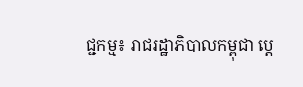ជ្ជកម្ម៖ រាជរដ្ឋាភិបាលកម្ពុជា ប្តេ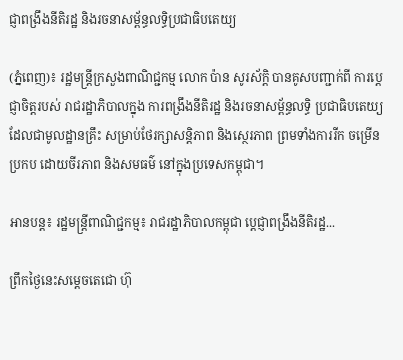ជ្ញាពង្រឹងនីតិរដ្ឋ និងរចនាសម្ព័ន្ធលទ្ធិប្រជាធិបតេយ្យ

(ភ្នំពេញ)៖ រដ្ឋមន្ត្រីក្រសួងពាណិជ្ជកម្ម លោក ប៉ាន សូរស័ក្តិ បានគូសបញ្ជាក់ពី ការប្តេជ្ញាចិត្តរបស់ រាជរដ្ឋាភិបាលក្នុង ការពង្រឹងនីតិរដ្ឋ និងរចនាសម្ព័ន្ធលទ្ធិ ប្រជាធិបតេយ្យ ដែលជាមូលដ្ឋានគ្រឹះ សម្រាប់ថែរក្សាសន្តិភាព និងស្ថេរភាព ព្រមទាំងការរីក ចម្រើនប្រកប ដោយចីរភាព និងសមធម៌ នៅក្នុងប្រទេសកម្ពុជា។

អានបន្ត៖ រដ្ឋមន្ត្រីពាណិជ្ជកម្ម៖ រាជរដ្ឋាភិបាលកម្ពុជា ប្តេជ្ញាពង្រឹងនីតិរដ្ឋ...

ព្រឹកថ្ងៃនេះសម្តេចតេជោ ហ៊ុ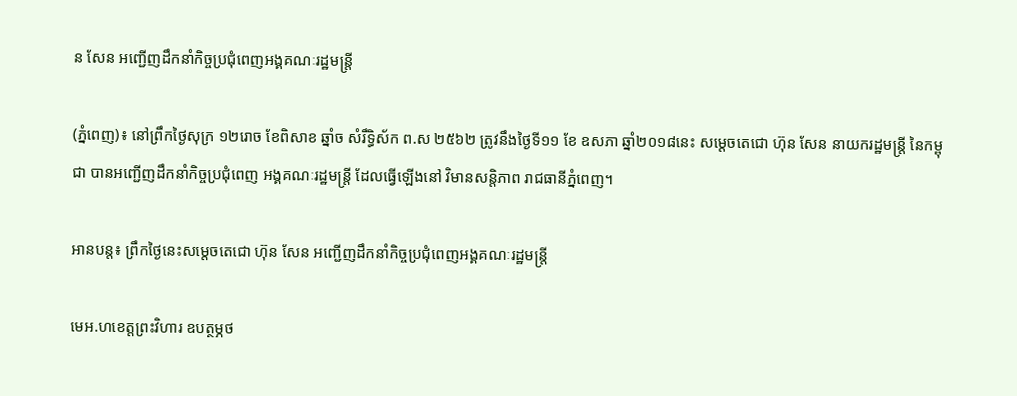ន សែន អញ្ជើញដឹកនាំកិច្ចប្រជុំពេញអង្គគណៈរដ្ឋមន្ត្រី

(ភ្នំពេញ)៖ នៅព្រឹកថ្ងៃសុក្រ ១២រោច ខែពិសាខ ឆ្នាំច សំរឹទ្ធិស័ក ព.ស ២៥៦២ ត្រូវនឹងថ្ងៃទី១១ ខែ ឧសភា ឆ្នាំ២០១៨នេះ សម្តេចតេជោ ហ៊ុន សែន នាយករដ្ឋមន្ត្រី នៃកម្ពុជា បានអញ្ជើញដឹកនាំកិច្ចប្រជុំពេញ អង្គគណៈរដ្ឋមន្ត្រី ដែលធ្វើឡើងនៅ វិមានសន្តិភាព រាជធានីភ្នំពេញ។

អានបន្ត៖ ព្រឹកថ្ងៃនេះសម្តេចតេជោ ហ៊ុន សែន អញ្ជើញដឹកនាំកិច្ចប្រជុំពេញអង្គគណៈរដ្ឋមន្ត្រី

មេអ.ហខេត្តព្រះវិហារ ឧបត្ថម្ភថ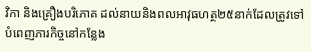វិកា និងគ្រឿងបរិភោគ ដល់នាយនិងពលអាវុធហត្ថ២៥នាក់ដែលត្រូវទៅបំពេញភារកិច្ចនៅកន្លែង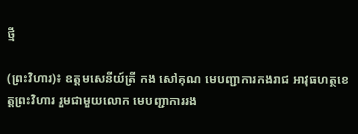ថ្មី

(ព្រះវិហារ)៖ ឧត្តមសេនីយ៍ត្រី កង សៅគុណ មេបញ្ជាការកងរាជ អាវុធហត្ថខេត្តព្រះវិហារ រួមជាមួយលោក មេបញ្ជាការរង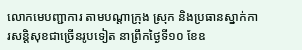លោកមេបញ្ជាការ តាមបណ្តាក្រុង ស្រុក និងប្រធានស្នាក់ការសន្តិសុខជាច្រើនរូបទៀត នាព្រឹកថ្ងៃទី១០ ខែឧ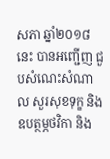សភា ឆ្នាំ២០១៨នេះ បានអញ្ជើញ ជួបសំណេះសំណាល សួរសុខទុក្ខ និងឧបត្ថម្ភថវិកា និង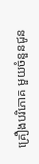គ្រឿងបរិភោគ មួយចំនួនជូន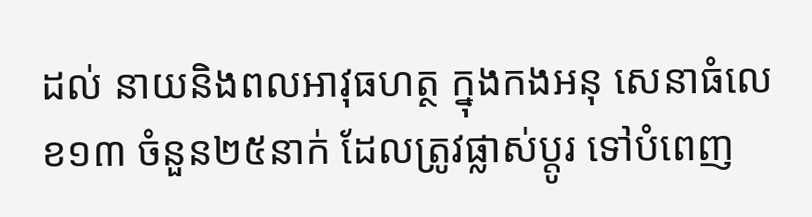ដល់ នាយនិងពលអាវុធហត្ថ ក្នុងកងអនុ សេនាធំលេខ១៣ ចំនួន២៥នាក់ ដែលត្រូវផ្លាស់ប្តូរ ទៅបំពេញ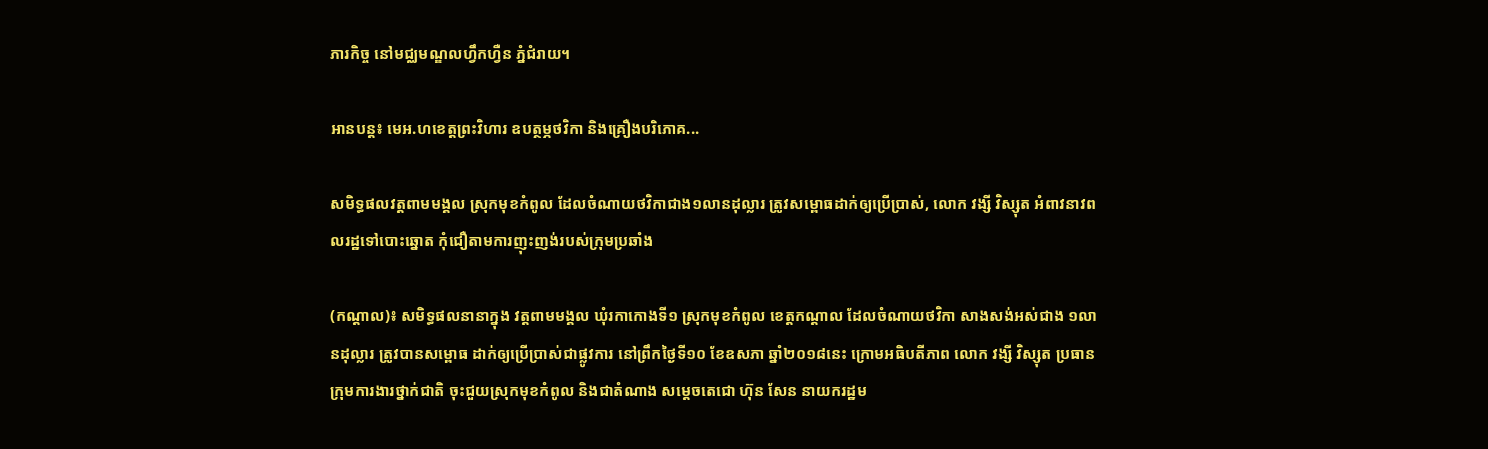ភារកិច្ច នៅមជ្ឈមណ្ឌលហ្វឹកហ្វឺន ភ្នំជំរាយ។

អានបន្ត៖ មេអ.ហខេត្តព្រះវិហារ ឧបត្ថម្ភថវិកា និងគ្រឿងបរិភោគ...

សមិទ្ធផលវត្តពាមមង្គល ស្រុកមុខកំពូល ដែលចំណាយថវិកាជាង១លានដុល្លារ ត្រូវសម្ពោធដាក់ឲ្យប្រើប្រាស់, លោក វង្សី វិស្សុត អំពាវនាវពលរដ្ឋទៅបោះឆ្នោត កុំជឿតាមការញុះញង់របស់ក្រុមប្រឆាំង

(កណ្ដាល)៖ សមិទ្ធផលនានាក្នុង វត្តពាមមង្គល ឃុំរកាកោងទី១ ស្រុកមុខកំពូល ខេត្តកណ្ដាល ដែលចំណាយថវិកា សាងសង់អស់ជាង ១លានដុល្លារ ត្រូវបានសម្ពោធ ដាក់ឲ្យប្រើប្រាស់ជាផ្លូវការ នៅព្រឹកថ្ងៃទី១០ ខែឧសភា ឆ្នាំ២០១៨នេះ ក្រោមអធិបតីភាព លោក វង្សី វិស្សុត ប្រធានក្រុមការងារថ្នាក់ជាតិ ចុះជួយស្រុកមុខកំពូល និងជាតំណាង សម្តេចតេជោ ហ៊ុន សែន នាយករដ្ឋម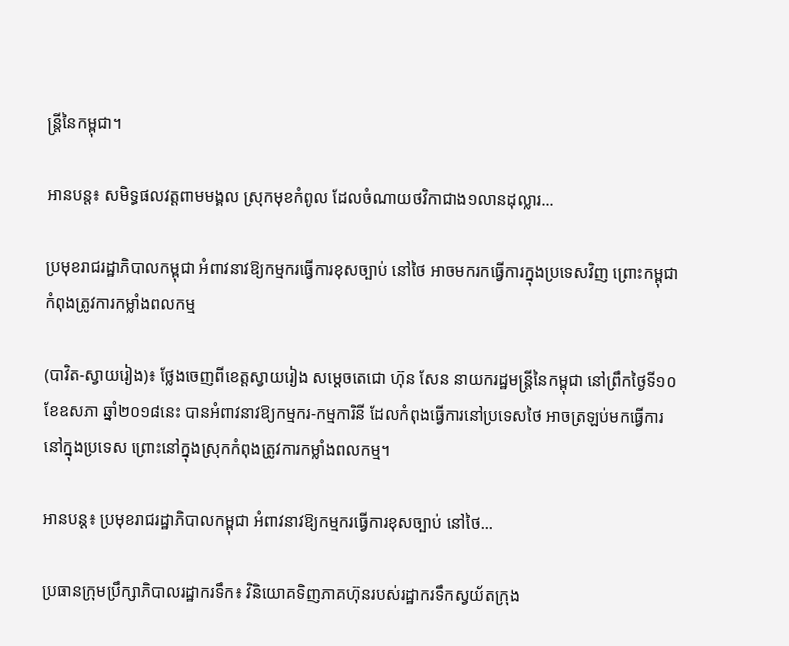ន្រ្តីនៃកម្ពុជា។

អានបន្ត៖ សមិទ្ធផលវត្តពាមមង្គល ស្រុកមុខកំពូល ដែលចំណាយថវិកាជាង១លានដុល្លារ...

ប្រមុខរាជរដ្ឋាភិបាលកម្ពុជា អំពាវនាវឱ្យកម្មករធ្វើការខុសច្បាប់ នៅថៃ អាចមករកធ្វើការក្នុងប្រទេសវិញ ព្រោះកម្ពុជាកំពុងត្រូវការកម្លាំងពលកម្ម

(បាវិត-ស្វាយរៀង)៖ ថ្លែងចេញពីខេត្តស្វាយរៀង សម្តេចតេជោ ហ៊ុន សែន នាយករដ្ឋមន្ត្រីនៃកម្ពុជា នៅព្រឹកថ្ងៃទី១០ ខែឧសភា ឆ្នាំ២០១៨នេះ បានអំពាវនាវឱ្យកម្មករ-កម្មការិនី ដែលកំពុងធ្វើការនៅប្រទេសថៃ អាចត្រឡប់មកធ្វើការនៅក្នុងប្រទេស ព្រោះនៅក្នុងស្រុកកំពុងត្រូវការកម្លាំងពលកម្ម។

អានបន្ត៖ ប្រមុខរាជរដ្ឋាភិបាលកម្ពុជា អំពាវនាវឱ្យកម្មករធ្វើការខុសច្បាប់ នៅថៃ...

ប្រធានក្រុមប្រឹក្សាភិបាលរដ្ឋាករទឹក៖ វិនិយោគទិញភាគហ៊ុនរបស់រដ្ឋាករទឹកស្វយ័តក្រុង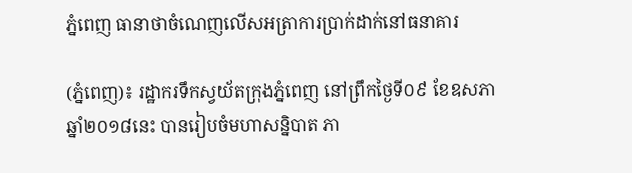ភ្នំពេញ ធានាថាចំណេញលើសអត្រាការប្រាក់ដាក់នៅធនាគារ

(ភ្នំពេញ)៖ រដ្ឋាករទឹកស្វយ័តក្រុងភ្នំពេញ នៅព្រឹកថ្ងៃទី០៩ ខែឧសភា ឆ្នាំ២០១៨នេះ បានរៀបចំមហាសន្និបាត ភា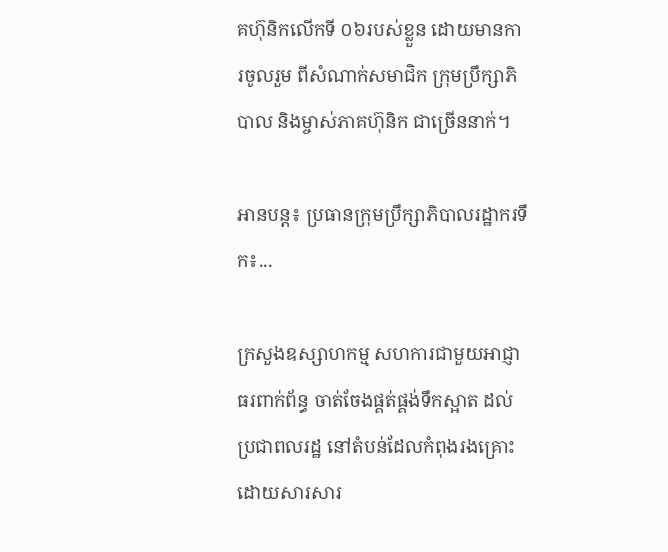គហ៊ុនិកលើកទី ០៦របស់ខ្លួន ដោយមានការចូលរួម ពីសំណាក់សមាជិក ក្រុមប្រឹក្សាភិបាល និងម្ចាស់ភាគហ៊ុនិក ជាច្រើននាក់។

អានបន្ត៖ ប្រធានក្រុមប្រឹក្សាភិបាលរដ្ឋាករទឹក៖...

ក្រសួងឧស្សាហកម្ម សហការជាមួយអាជ្ញាធរពាក់ព័ន្ធ ចាត់ចែងផ្គត់ផ្គង់ទឹកស្អាត ដល់ប្រជាពលរដ្ឋ នៅតំបន់ដែលកំពុងរងគ្រោះ ដោយសារសារ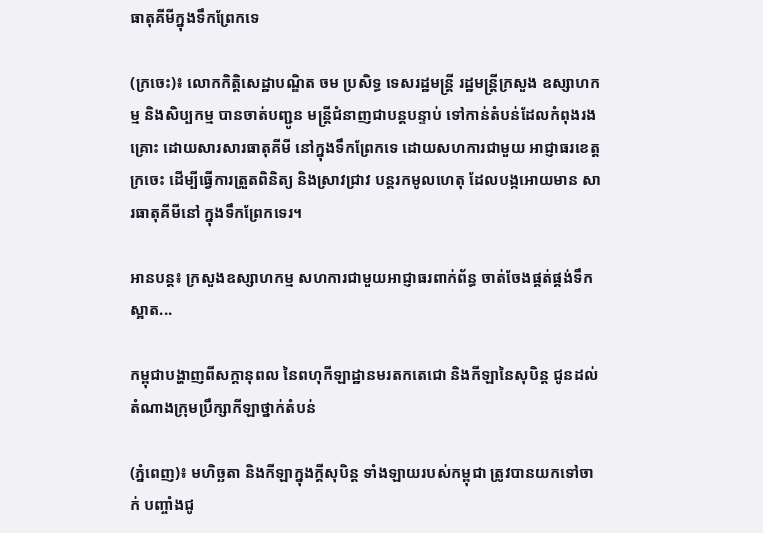ធាតុគីមីក្នុងទឹកព្រែកទេ

(ក្រចេះ)៖ លោកកិត្តិសេដ្ឋាបណ្ឌិត ចម ប្រសិទ្ធ ទេសរដ្ឋមន្ត្រី រដ្ឋមន្ត្រីក្រសួង ឧស្សាហកម្ម និងសិប្បកម្ម បានចាត់បញ្ជូន មន្ត្រីជំនាញជាបន្តបន្ទាប់ ទៅកាន់តំបន់ដែលកំពុងរងគ្រោះ ដោយសារសារធាតុគីមី នៅក្នុងទឹកព្រែកទេ ដោយសហការជាមួយ អាជ្ញាធរខេត្តក្រចេះ ដើម្បីធ្វើការត្រួតពិនិត្យ និងស្រាវជ្រាវ បន្តរកមូលហេតុ ដែលបង្កអោយមាន សារធាតុគីមីនៅ ក្នុងទឹកព្រែកទេរ។

អានបន្ត៖ ក្រសួងឧស្សាហកម្ម សហការជាមួយអាជ្ញាធរពាក់ព័ន្ធ ចាត់ចែងផ្គត់ផ្គង់ទឹកស្អាត...

កម្ពុជាបង្ហាញពីសក្តានុពល នៃពហុកីឡាដ្ឋានមរតកតេជោ និងកីឡានៃសុបិន្ត ជូនដល់តំណាងក្រុមប្រឹក្សាកីឡាថ្នាក់តំបន់

(ភ្នំពេញ)៖ មហិច្ឆតា និងកីឡាក្នុងក្តីសុបិន្ត ទាំងឡាយរបស់កម្ពុជា ត្រូវបានយកទៅចាក់ បញ្ចាំងជូ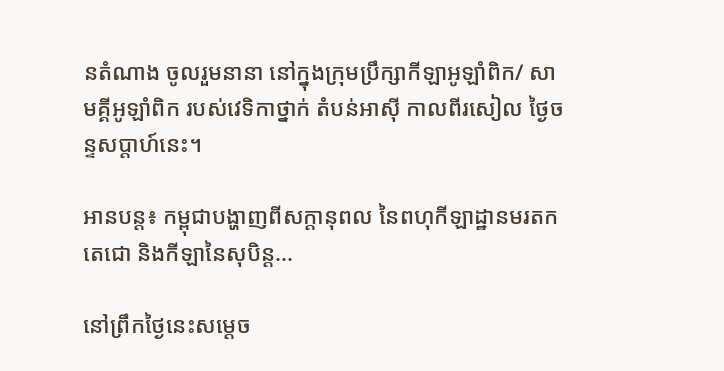នតំណាង ចូលរួមនានា នៅក្នុងក្រុមប្រឹក្សាកីឡាអូឡាំពិក/ សាមគ្គីអូឡាំពិក របស់វេទិកាថ្នាក់ តំបន់អាស៊ី កាលពីរសៀល ថ្ងៃចន្ទសប្តាហ៍នេះ។

អានបន្ត៖ កម្ពុជាបង្ហាញពីសក្តានុពល នៃពហុកីឡាដ្ឋានមរតកតេជោ និងកីឡានៃសុបិន្ត...

នៅព្រឹកថ្ងៃនេះសម្តេច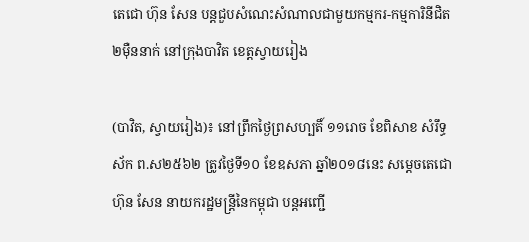តេជោ ហ៊ុន សែន បន្តជួបសំណេះសំណាលជាមួយកម្មករ-កម្មការិនីជិត ២ម៉ឺននាក់ នៅក្រុងបាវិត ខេត្តស្វាយរៀង

(បាវិត, ស្វាយរៀង)៖ នៅព្រឹកថ្ងៃព្រសហ្បតិ៍ ១១រោច ខែពិសាខ សំរឹទ្ធស័ក ព.ស២៥៦២ ត្រូវថ្ងៃទី១០ ខែឧសភា ឆ្នាំ២០១៨នេះ សម្តេចតេជោ ហ៊ុន សែន នាយករដ្ឋមន្ត្រីនៃកម្ពុជា បន្តអញ្ជើ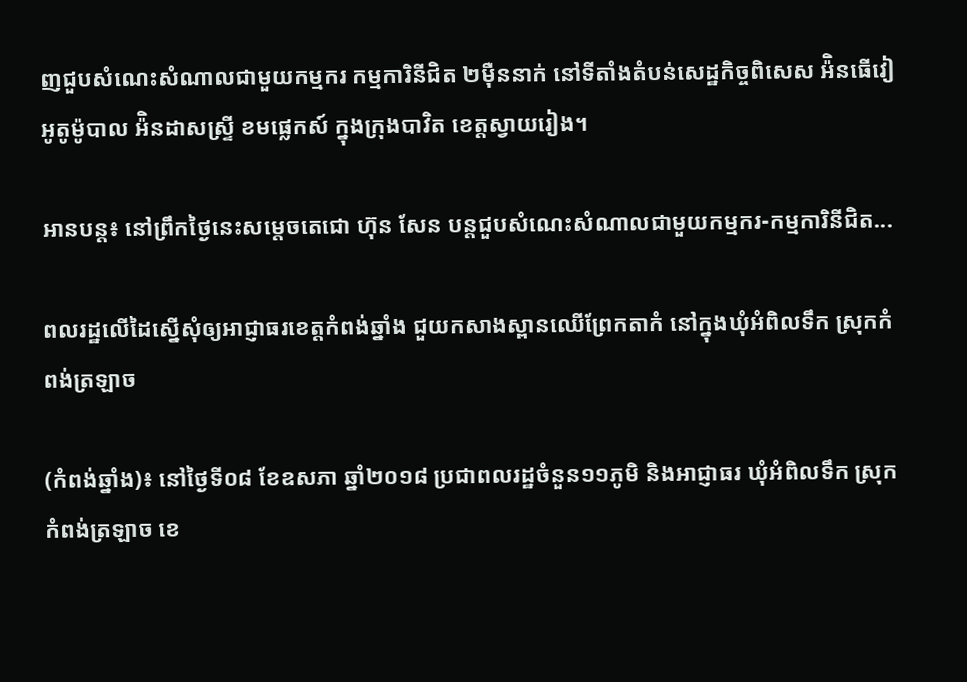ញជួបសំណេះសំណាលជាមួយកម្មករ កម្មការិនីជិត ២ម៉ឺននាក់ នៅទីតាំងតំបន់សេដ្ឋកិច្ចពិសេស អ៉ិនធើវៀ អូតូម៉ូបាល អ៉ិនដាសស្រ្ទី ខមផ្លេកស៍ ក្នុងក្រុងបាវិត ខេត្តស្វាយរៀង។

អានបន្ត៖ នៅព្រឹកថ្ងៃនេះសម្តេចតេជោ ហ៊ុន សែន បន្តជួបសំណេះសំណាលជាមួយកម្មករ-កម្មការិនីជិត...

ពលរដ្ឋលើដៃស្នើសុំឲ្យអាជ្ញាធរខេត្តកំពង់ឆ្នាំង ជួយកសាងស្ពានឈើព្រែកតាកំ នៅក្នុងឃុំអំពិលទឹក ស្រុកកំពង់ត្រឡាច

(កំពង់ឆ្នាំង)៖ នៅថ្ងៃទី០៨ ខែឧសភា ឆ្នាំ២០១៨ ប្រជាពលរដ្ឋចំនួន១១ភូមិ និងអាជ្ញាធរ ឃុំអំពិលទឹក ស្រុកកំពង់ត្រឡាច ខេ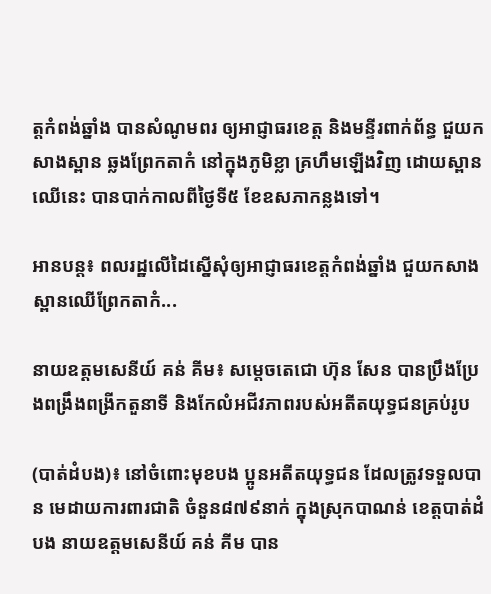ត្តកំពង់ឆ្នាំង បានសំណូមពរ ឲ្យអាជ្ញាធរខេត្ត និងមន្ទីរពាក់ព័ន្ធ ជួយកសាងស្ពាន ឆ្លងព្រែកតាកំ នៅក្នុងភូមិខ្លា គ្រហឹមឡើងវិញ ដោយស្ពានឈើនេះ បានបាក់កាលពីថ្ងៃទី៥ ខែឧសភាកន្លងទៅ។

អានបន្ត៖ ពលរដ្ឋលើដៃស្នើសុំឲ្យអាជ្ញាធរខេត្តកំពង់ឆ្នាំង ជួយកសាងស្ពានឈើព្រែកតាកំ...

នាយឧត្តមសេនីយ៍ គន់ គីម៖ សម្ដេចតេជោ ហ៊ុន សែន បានប្រឹងប្រែងពង្រឹងពង្រីកតួនាទី និងកែលំអជីវភាពរបស់អតីតយុទ្ធជនគ្រប់រូប

(បាត់ដំបង)៖ នៅចំពោះមុខបង ប្អូនអតីតយុទ្ធជន ដែលត្រូវទទួលបាន មេដាយការពារជាតិ ចំនួន៨៧៩នាក់ ក្នុងស្រុកបាណន់ ខេត្តបាត់ដំបង នាយឧត្តមសេនីយ៍ គន់ គីម បាន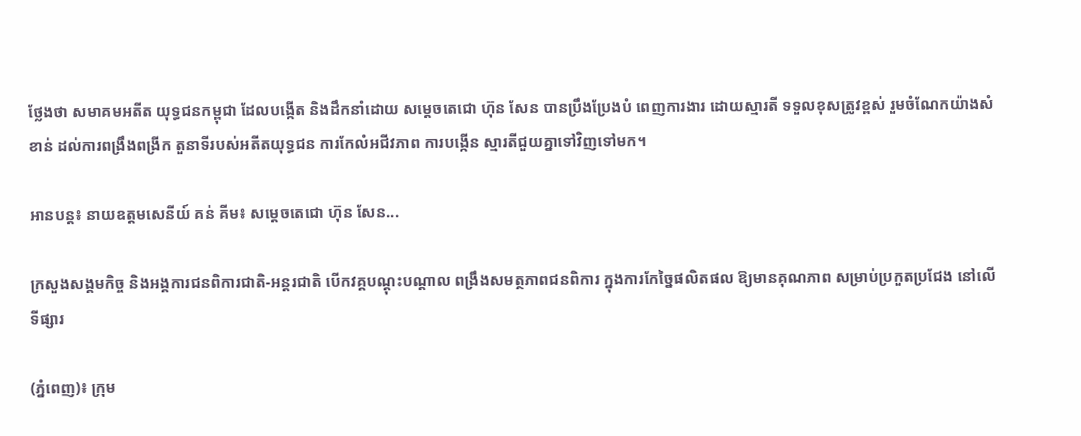ថ្លែងថា សមាគមអតីត យុទ្ធជនកម្ពុជា ដែលបង្កើត និងដឹកនាំដោយ សម្តេចតេជោ ហ៊ុន សែន បានប្រឹងប្រែងបំ ពេញការងារ ដោយស្មារតី ទទួលខុសត្រូវខ្ពស់ រួមចំណែកយ៉ាងសំខាន់ ដល់ការពង្រឹងពង្រីក តួនាទីរបស់អតីតយុទ្ធជន ការកែលំអជីវភាព ការបង្កើន ស្មារតីជួយគ្នាទៅវិញទៅមក។

អានបន្ត៖ នាយឧត្តមសេនីយ៍ គន់ គីម៖ សម្ដេចតេជោ ហ៊ុន សែន...

ក្រសួងសង្គមកិច្ច និងអង្គការជនពិការជាតិ-អន្ដរជាតិ បើកវគ្គបណ្ដុះបណ្ដាល ពង្រឹងសមត្ថភាពជនពិការ ក្នុងការកែច្នៃផលិតផល ឱ្យមានគុណភាព សម្រាប់ប្រកួតប្រជែង នៅលើទីផ្សារ

(ភ្នំពេញ)៖ ក្រុម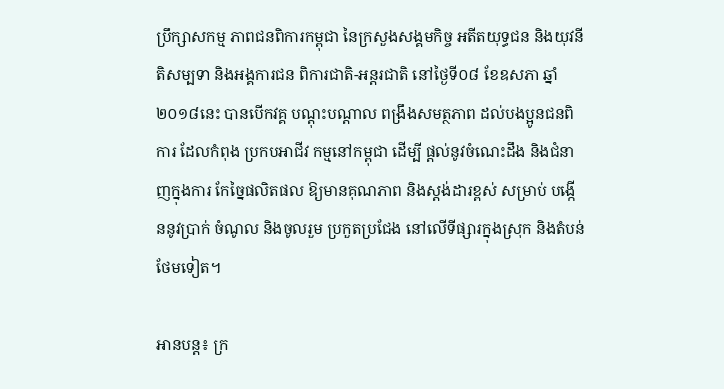ប្រឹក្សាសកម្ម ភាពជនពិការកម្ពុជា នៃក្រសួងសង្គមកិច្ច អតីតយុទ្ធជន និងយុវនីតិសម្បទា និងអង្គការជន ពិការជាតិ-អន្ដរជាតិ នៅថ្ងៃទី០៨ ខែឧសភា ឆ្នាំ២០១៨នេះ បានបើកវគ្គ បណ្ដុះបណ្ដាល ពង្រឹងសមត្ថភាព ដល់បងប្អូនជនពិការ ដែលកំពុង ប្រកបអាជីវ កម្មនៅកម្ពុជា ដើម្បី ផ្ដល់នូវចំណេះដឹង និងជំនាញក្នុងការ កែច្នៃផលិតផល ឱ្យមានគុណភាព និងស្ដង់ដារខ្ពស់ សម្រាប់ បង្កើននូវប្រាក់ ចំណូល និងចូលរួម ប្រកួតប្រជែង នៅលើទីផ្សារក្នុងស្រុក និងតំបន់ថែមទៀត។

អានបន្ត៖ ក្រ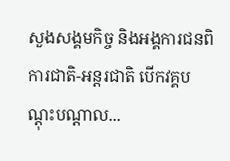សួងសង្គមកិច្ច និងអង្គការជនពិការជាតិ-អន្ដរជាតិ បើកវគ្គបណ្ដុះបណ្ដាល...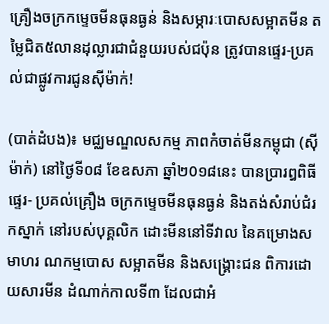គ្រឿងចក្រកម្ទេចមីនធុនធ្ងន់ និងសម្ភារៈបោសសម្អាតមីន តម្លៃជិត៥លានដុល្លារជាជំនួយរបស់ជប៉ុន ត្រូវបានផ្ទេរ-ប្រគល់ជាផ្លូវការជូនស៊ីម៉ាក់!

(បាត់ដំបង)៖ មជ្ឈមណ្ឌលសកម្ម ភាពកំចាត់មីនកម្ពុជា (ស៊ីម៉ាក់) នៅថ្ងៃទី០៨ ខែឧសភា ឆ្នាំ២0១៨នេះ បានប្រារឰពិធីផ្ទេរ- ប្រគល់គ្រឿង ចក្រកម្ទេចមីនធុនធ្ងន់ និងតង់សំរាប់ជំរកស្នាក់ នៅរបស់បុគ្គលិក ដោះមីននៅទីវាល នៃគម្រោងសមាហរ ណកម្មបោស សម្អាតមីន និងសង្គ្រោះជន ពិការដោយសារមីន ដំណាក់កាលទី៣ ដែលជាអំ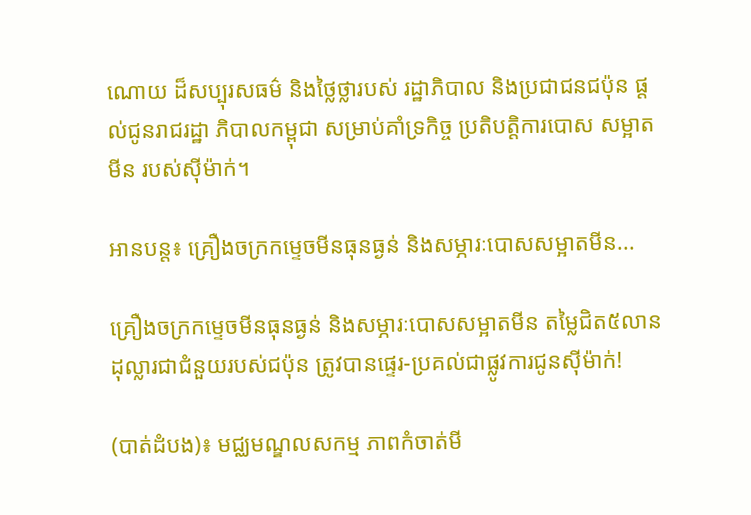ណោយ ដ៏សប្បុរសធម៌ និងថ្លៃថ្លារបស់ រដ្ឋាភិបាល និងប្រជាជនជប៉ុន ផ្ដល់ជូនរាជរដ្ឋា ភិបាលកម្ពុជា សម្រាប់គាំទ្រកិច្ច ប្រតិបត្តិការបោស សម្អាតមីន របស់ស៊ីម៉ាក់។

អានបន្ត៖ គ្រឿងចក្រកម្ទេចមីនធុនធ្ងន់ និងសម្ភារៈបោសសម្អាតមីន...

គ្រឿងចក្រកម្ទេចមីនធុនធ្ងន់ និងសម្ភារៈបោសសម្អាតមីន តម្លៃជិត៥លានដុល្លារជាជំនួយរបស់ជប៉ុន ត្រូវបានផ្ទេរ-ប្រគល់ជាផ្លូវការជូនស៊ីម៉ាក់!

(បាត់ដំបង)៖ មជ្ឈមណ្ឌលសកម្ម ភាពកំចាត់មី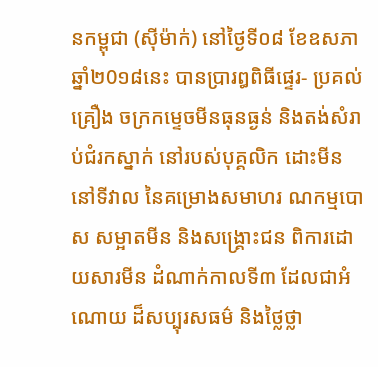នកម្ពុជា (ស៊ីម៉ាក់) នៅថ្ងៃទី០៨ ខែឧសភា ឆ្នាំ២0១៨នេះ បានប្រារឰពិធីផ្ទេរ- ប្រគល់គ្រឿង ចក្រកម្ទេចមីនធុនធ្ងន់ និងតង់សំរាប់ជំរកស្នាក់ នៅរបស់បុគ្គលិក ដោះមីននៅទីវាល នៃគម្រោងសមាហរ ណកម្មបោស សម្អាតមីន និងសង្គ្រោះជន ពិការដោយសារមីន ដំណាក់កាលទី៣ ដែលជាអំណោយ ដ៏សប្បុរសធម៌ និងថ្លៃថ្លា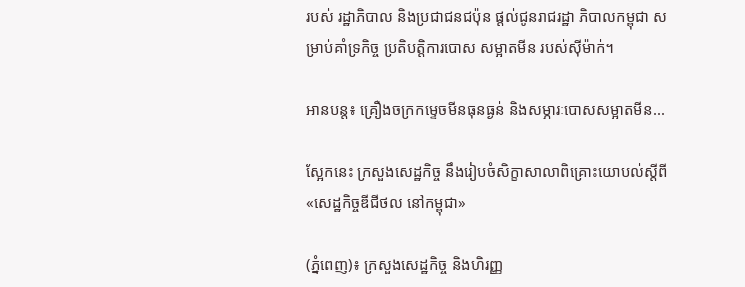របស់ រដ្ឋាភិបាល និងប្រជាជនជប៉ុន ផ្ដល់ជូនរាជរដ្ឋា ភិបាលកម្ពុជា សម្រាប់គាំទ្រកិច្ច ប្រតិបត្តិការបោស សម្អាតមីន របស់ស៊ីម៉ាក់។

អានបន្ត៖ គ្រឿងចក្រកម្ទេចមីនធុនធ្ងន់ និងសម្ភារៈបោសសម្អាតមីន...

ស្អែកនេះ ក្រសួងសេដ្ឋកិច្ច នឹងរៀបចំសិក្ខាសាលាពិគ្រោះយោបល់ស្តីពី «សេដ្ឋកិច្ចឌីជីថល នៅកម្ពុជា»

(ភ្នំពេញ)៖ ក្រសួងសេដ្ឋកិច្ច និងហិរញ្ញ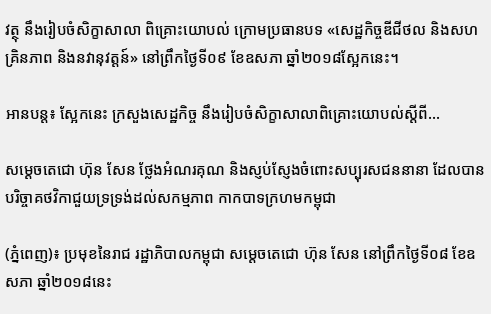វត្ថុ នឹងរៀបចំសិក្ខាសាលា ពិគ្រោះយោបល់ ក្រោមប្រធានបទ «សេដ្ឋកិច្ចឌីជីថល និងសហគ្រិនភាព និងនវានុវត្តន៍» នៅព្រឹកថ្ងៃទី០៩ ខែឧសភា ឆ្នាំ២០១៨ស្អែកនេះ។

អានបន្ត៖ ស្អែកនេះ ក្រសួងសេដ្ឋកិច្ច នឹងរៀបចំសិក្ខាសាលាពិគ្រោះយោបល់ស្តីពី...

សម្ដេចតេជោ ហ៊ុន សែន ថ្លែងអំណរគុណ និងស្ញប់ស្ញែងចំពោះសប្បុរសជននានា ដែលបានបរិច្ចាគថវិកាជួយទ្រទ្រង់ដល់សកម្មភាព កាកបាទក្រហមកម្ពុជា

(ភ្នំពេញ)៖ ប្រមុខនៃរាជ រដ្ឋាភិបាលកម្ពុជា សម្ដេចតេជោ ហ៊ុន សែន នៅព្រឹកថ្ងៃទី០៨ ខែឧសភា ឆ្នាំ២០១៨នេះ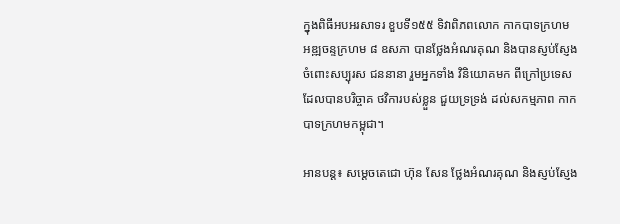ក្នុងពិធីអបអរសាទរ ខួបទី១៥៥ ទិវាពិភពលោក កាកបាទក្រហម អឌ្ឍចន្ទក្រហម ៨ ឧសភា បានថ្លែងអំណរគុណ និងបានស្ញប់ស្ញែង ចំពោះសប្បុរស ជននានា រួមអ្នកទាំង វិនិយោគមក ពីក្រៅប្រទេស ដែលបានបរិច្ចាគ ថវិការបស់ខ្លួន ជួយទ្រទ្រង់ ដល់សកម្មភាព កាកបាទក្រហមកម្ពុជា។

អានបន្ត៖ សម្ដេចតេជោ ហ៊ុន សែន ថ្លែងអំណរគុណ និងស្ញប់ស្ញែង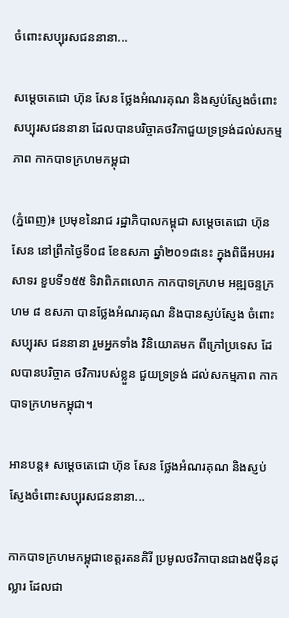ចំពោះសប្បុរសជននានា...

សម្ដេចតេជោ ហ៊ុន សែន ថ្លែងអំណរគុណ និងស្ញប់ស្ញែងចំពោះសប្បុរសជននានា ដែលបានបរិច្ចាគថវិកាជួយទ្រទ្រង់ដល់សកម្មភាព កាកបាទក្រហមកម្ពុជា

(ភ្នំពេញ)៖ ប្រមុខនៃរាជ រដ្ឋាភិបាលកម្ពុជា សម្ដេចតេជោ ហ៊ុន សែន នៅព្រឹកថ្ងៃទី០៨ ខែឧសភា ឆ្នាំ២០១៨នេះ ក្នុងពិធីអបអរសាទរ ខួបទី១៥៥ ទិវាពិភពលោក កាកបាទក្រហម អឌ្ឍចន្ទក្រហម ៨ ឧសភា បានថ្លែងអំណរគុណ និងបានស្ញប់ស្ញែង ចំពោះសប្បុរស ជននានា រួមអ្នកទាំង វិនិយោគមក ពីក្រៅប្រទេស ដែលបានបរិច្ចាគ ថវិការបស់ខ្លួន ជួយទ្រទ្រង់ ដល់សកម្មភាព កាកបាទក្រហមកម្ពុជា។

អានបន្ត៖ សម្ដេចតេជោ ហ៊ុន សែន ថ្លែងអំណរគុណ និងស្ញប់ស្ញែងចំពោះសប្បុរសជននានា...

កាកបាទក្រហមកម្ពុជាខេត្តរតនគិរី ប្រមូលថវិកាបានជាង៥ម៉ឺនដុល្លារ ដែលជា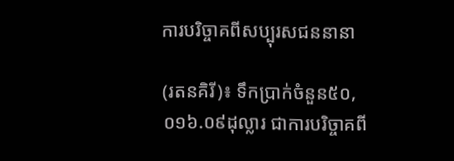ការបរិច្ចាគពីសប្បុរសជននានា

(រតនគិរី)៖ ទឹកប្រាក់ចំនួន៥០,០១៦.០៩ដុល្លារ ជាការបរិច្ចាគពី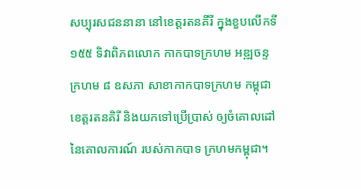សប្បុរសជននានា នៅខេត្តរតនគីរី ក្នុងខួបលើកទី១៥៥ ទិវាពិភពលោក កាកបាទក្រហម អឌ្ឍចន្ទក្រហម ៨ ឧសភា សាខាកាកបាទក្រហម កម្ពុជាខេត្តរតនគិរី និងយកទៅប្រើប្រាស់ ឲ្យចំគោលដៅ នៃគោលការណ៍ របស់កាកបាទ ក្រហមកម្ពុជា។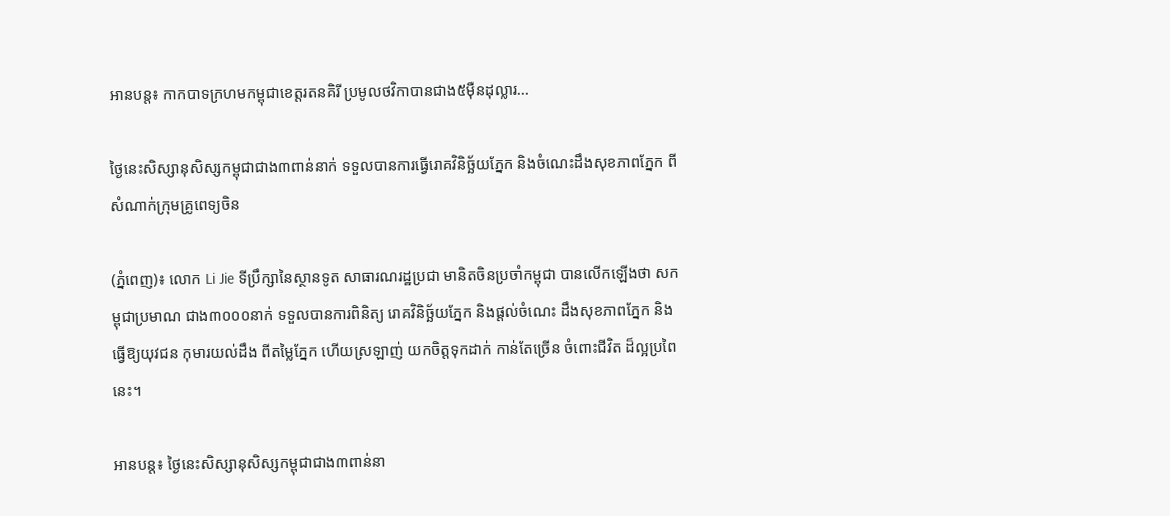អានបន្ត៖ កាកបាទក្រហមកម្ពុជាខេត្តរតនគិរី ប្រមូលថវិកាបានជាង៥ម៉ឺនដុល្លារ...

ថ្ងៃនេះសិស្សានុសិស្សកម្ពុជាជាង៣ពាន់នាក់ ទទួលបានការធ្វើរោគវិនិច្ឆ័យភ្នែក និងចំណេះដឹងសុខភាពភ្នែក ពីសំណាក់ក្រុមគ្រូពេទ្យចិន

(ភ្នំពេញ)៖ លោក Li Jie ទីប្រឹក្សានៃស្ថានទូត សាធារណរដ្ឋប្រជា មានិតចិនប្រចាំកម្ពុជា បានលើកឡើងថា សកម្ពុជាប្រមាណ ជាង៣០០០នាក់ ទទួលបានការពិនិត្យ រោគវិនិច្ឆ័យភ្នែក និងផ្តល់ចំណេះ ដឹងសុខភាពភ្នែក និងធ្វើឱ្យយុវជន កុមារយល់ដឹង ពីតម្លៃភ្នែក ហើយស្រឡាញ់ យកចិត្តទុកដាក់ កាន់តែច្រើន ចំពោះជីវិត ដ៏ល្អប្រពៃនេះ។

អានបន្ត៖ ថ្ងៃនេះសិស្សានុសិស្សកម្ពុជាជាង៣ពាន់នា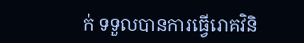ក់ ទទួលបានការធ្វើរោគវិនិ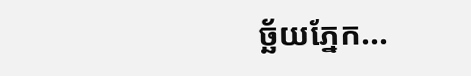ច្ឆ័យភ្នែក...